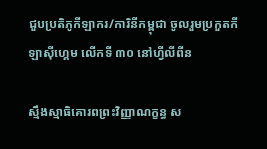ជួបប្រតិភូកីឡាករ/ការិនីកម្ពុជា ចូលរួមប្រកួតកីឡាស៊ីហ្គេម លើកទី ៣០ នៅហ្វីលីពីន

ស្មឹងស្មាធិគោរពព្រះវិញ្ញាណក្ខន្ធ ស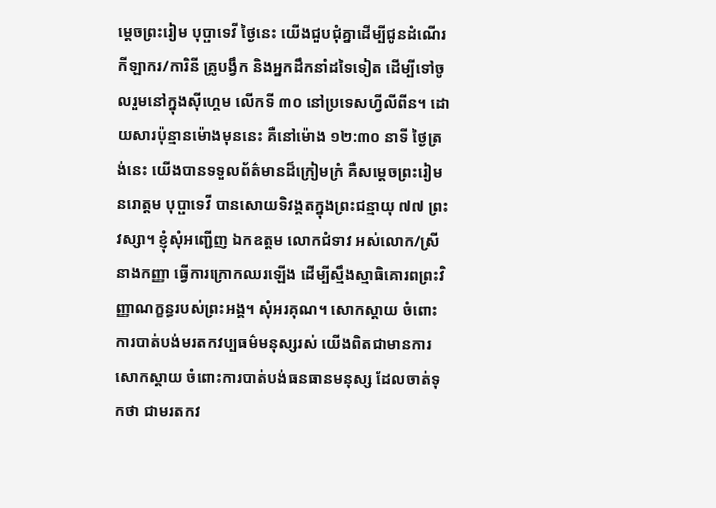ម្តេចព្រះរៀម បុប្ផាទេវី ថ្ងៃនេះ យើងជួបជុំគ្នាដើម្បីជូនដំណើរកីឡាករ/ការិនី គ្រូបង្វឹក និងអ្នកដឹកនាំដទៃទៀត ដើម្បីទៅចូលរួមនៅក្នុងស៊ីហ្គេម លើកទី ៣០ នៅប្រទេសហ្វីលីពីន។ ដោយសារប៉ុន្មានម៉ោងមុននេះ គឺនៅម៉ោង ១២:៣០ នាទី ថ្ងៃត្រង់នេះ យើងបានទទួលព័ត៌មានដ៏ក្រៀមក្រំ គឺសម្តេចព្រះរៀម នរោត្តម បុប្ផាទេវី បានសោយទិវង្គតក្នុងព្រះជន្មាយុ ៧៧ ព្រះវស្សា។ ខ្ញុំសុំអញ្ជើញ ឯកឧត្តម លោកជំទាវ អស់លោក/ស្រី នាងកញ្ញា ធ្វើការក្រោកឈរឡើង ដើម្បីស្មឹងស្មាធិគោរពព្រះវិញ្ញាណក្ខន្ធរបស់ព្រះអង្គ។ សុំអរគុណ។ សោកស្តាយ ចំពោះការបាត់បង់មរតកវប្បធម៌មនុស្សរស់ យើងពិតជាមានការសោកស្តាយ ចំពោះការបាត់បង់ធនធានមនុស្ស ដែលចាត់ទុកថា ជាមរតកវ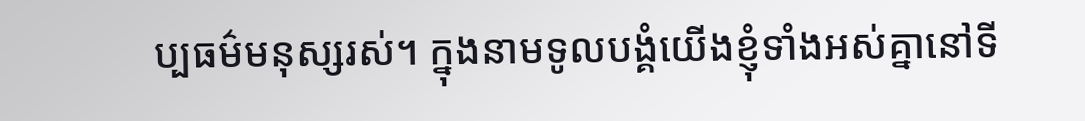ប្បធម៌មនុស្សរស់។ ក្នុងនាមទូលបង្គំយើងខ្ញុំទាំងអស់គ្នានៅទី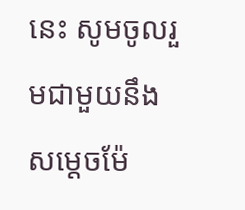នេះ សូមចូលរួមជាមួយនឹងសម្តេចម៉ែ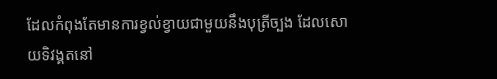ដែលកំពុងតែមានការខ្វល់ខ្វាយជាមួយនឹងបុត្រីច្បង ដែលសោយទិវង្គតនៅ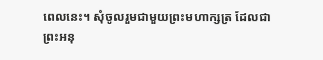ពេលនេះ។ សុំចូលរួមជាមួយព្រះមហាក្សត្រ ដែលជាព្រះអនុ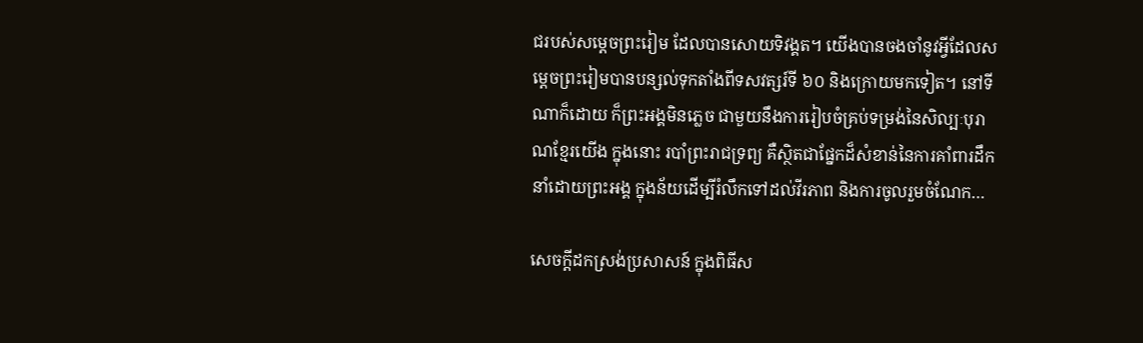ជរបស់សម្តេចព្រះរៀម ដែលបានសោយទិវង្គត។ យើងបានចងចាំនូវអ្វីដែលសម្តេចព្រះរៀមបានបន្សល់ទុកតាំងពីទសវត្សរ៍ទី ៦០ និងក្រោយមកទៀត។ នៅទីណាក៏ដោយ ក៏ព្រះអង្គមិនភ្លេច ជាមួយនឹងការរៀបចំគ្រប់ទម្រង់នៃសិល្បៈបុរាណខ្មែរយើង ក្នុងនោះ របាំព្រះរាជទ្រព្យ គឺស្ថិតជាផ្នែកដ៏សំខាន់នៃការគាំពារដឹកនាំដោយព្រះអង្គ ក្នុងន័យដើម្បីរំលឹកទៅដល់វីរភាព និងការចូលរួមចំណែក…

សេចក្តីដកស្រង់ប្រសាសន៍ ក្នុងពិធីស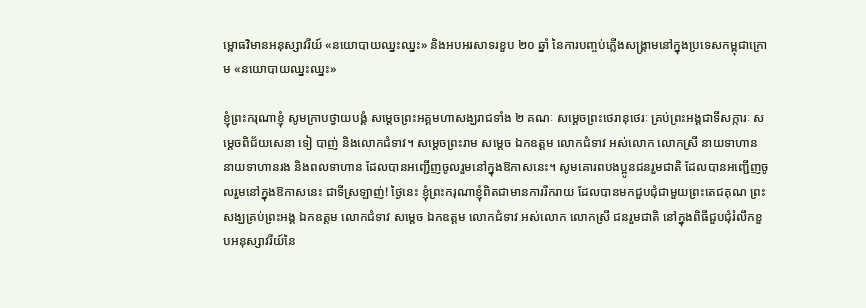ម្ពោធវិមានអនុស្សាវរីយ៍ «នយោបាយឈ្នះឈ្នះ» និងអបអរសាទរខួប ២០ ឆ្នាំ នៃការបញ្ចប់ភ្លើងសង្គ្រាមនៅក្នុងប្រទេសកម្ពុជាក្រោម «នយោបាយឈ្នះឈ្នះ»

ខ្ញុំព្រះករុណាខ្ញុំ សូមក្រាបថ្វាយបង្គំ សម្តេចព្រះអគ្គមហាសង្ឃរាជទាំង ២ គណៈ សម្តេចព្រះថេរានុថេរៈ គ្រប់ព្រះអង្គជាទីសក្ការៈ សម្តេចពិជ័យសេនា ទៀ បាញ់ និងលោកជំទាវ។ សម្តេចព្រះរាម សម្តេច ឯកឧត្តម លោកជំទាវ អស់លោក លោកស្រី នាយទាហាន នាយទាហានរង និងពលទាហាន ដែលបានអញ្ជើញចូលរួមនៅក្នុងឱកាសនេះ។ សូមគោរពបងប្អូនជនរួមជាតិ ដែលបានអញ្ជើញចូលរួមនៅក្នុងឱកាសនេះ ជាទីស្រឡាញ់! ថ្ងៃនេះ ខ្ញុំព្រះករុណាខ្ញុំពិតជាមានការរីករាយ ដែលបានមកជួបជុំជាមួយព្រះតេជគុណ ព្រះសង្ឃគ្រប់ព្រះអង្គ ឯកឧត្តម លោកជំទាវ សម្តេច ឯកឧត្តម លោកជំទាវ អស់លោក លោកស្រី ជនរួមជាតិ នៅក្នុងពិធីជួបជុំរំលឹកខួបអនុស្សាវរីយ៍នៃ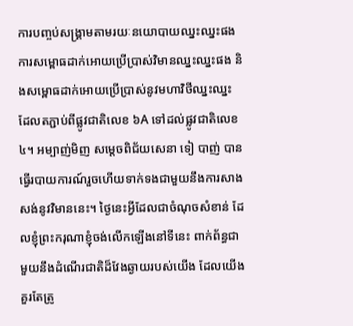ការបញ្ចប់សង្គ្រាមតាមរយៈនយោបាយឈ្នះឈ្នះផង ការសម្ពោធដាក់អោយប្រើប្រាស់វិមានឈ្នះឈ្នះផង និងសម្ពោធដាក់អោយប្រើប្រាស់នូវមហាវិថីឈ្នះឈ្នះ ដែលតភ្ជាប់ពីផ្លូវជាតិលេខ ៦A ទៅដល់ផ្លូវជាតិលេខ ៤។ អម្បាញ់មិញ សម្តេចពិជ័យសេនា ទៀ បាញ់ បានធ្វើរបាយការណ៍រួចហើយទាក់ទងជាមួយនឹងការសាងសង់នូវវិមាននេះ។ ថ្ងៃនេះអ្វីដែលជាចំណុចសំខាន់ ដែលខ្ញុំព្រះករុណាខ្ញុំចង់លើកឡើងនៅទីនេះ ពាក់ព័ន្ធជាមួយនឹងដំណើរជាតិដ៏វែងឆ្ងាយរបស់យើង ដែលយើងគួរតែត្រូ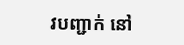វបញ្ជាក់ នៅ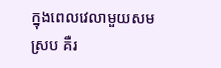ក្នុងពេលវេលាមួយសមស្រប គឺរ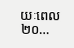យៈពេល ២០…